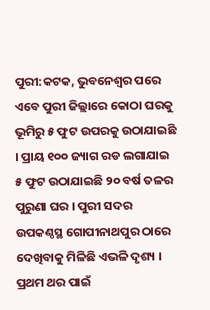ପୁରୀ:କଟକ, ଭୁବନେଶ୍ବର ପରେ ଏବେ ପୁରୀ ଜିଲ୍ଲାରେ କୋଠା ଘରକୁ ଭୂମିରୁ ୫ ଫୁଟ ଉପରକୁ ଉଠାଯାଇଛି । ପ୍ରାୟ ୧୦୦ ଜ୍ୟାଗ ରଡ ଲଗାଯାଇ ୫ ଫୁଟ ଉଠାଯାଇଛି ୨୦ ବର୍ଷ ତଳର ପୁରୁଣା ଘର । ପୁରୀ ସଦର ଉପକଣ୍ଠସ୍ଥ ଗୋପୀନାଥପୁର ଠାରେ ଦେଖିବାକୁ ମିଳିଛି ଏଭଳି ଦୃଶ୍ୟ । ପ୍ରଥମ ଥର ପାଇଁ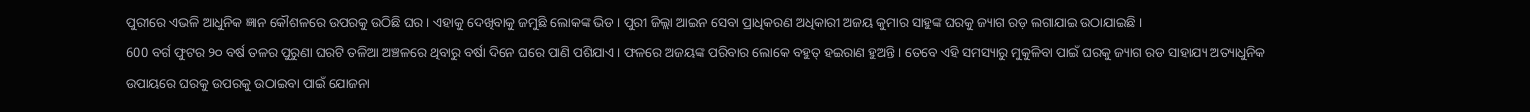ପୁରୀରେ ଏଭଳି ଆଧୁନିକ ଜ୍ଞାନ କୌଶଳରେ ଉପରକୁ ଉଠିଛି ଘର । ଏହାକୁ ଦେଖିବାକୁ ଜମୁଛି ଲୋକଙ୍କ ଭିଡ । ପୁରୀ ଜିଲ୍ଲା ଆଇନ ସେବା ପ୍ରାଧିକରଣ ଅଧିକାରୀ ଅଜୟ କୁମାର ସାହୁଙ୍କ ଘରକୁ ଜ୍ୟାଗ ରଡ଼ ଲଗାଯାଇ ଉଠାଯାଇଛି ।
600 ବର୍ଗ ଫୁଟର ୨୦ ବର୍ଷ ତଳର ପୁରୁଣା ଘରଟି ତଳିଆ ଅଞ୍ଚଳରେ ଥିବାରୁ ବର୍ଷା ଦିନେ ଘରେ ପାଣି ପଶିଯାଏ। ଫଳରେ ଅଜୟଙ୍କ ପରିବାର ଲୋକେ ବହୁତ୍ ହଇରାଣ ହୁଅନ୍ତି । ତେବେ ଏହି ସମସ୍ୟାରୁ ମୁକୁଳିବା ପାଇଁ ଘରକୁ ଜ୍ୟାଗ ରଡ ସାହାଯ୍ୟ ଅତ୍ୟାଧୁନିକ ଉପାୟରେ ଘରକୁ ଉପରକୁ ଉଠାଇବା ପାଇଁ ଯୋଜନା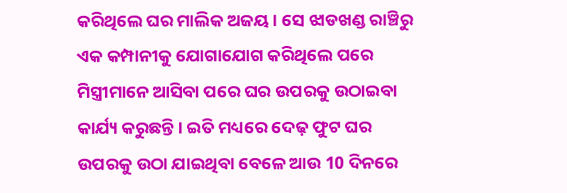କରିଥିଲେ ଘର ମାଲିକ ଅଜୟ । ସେ ଝାଡଖଣ୍ଡ ରାଞ୍ଚିରୁ ଏକ କମ୍ପାନୀକୁ ଯୋଗାଯୋଗ କରିଥିଲେ ପରେ ମିସ୍ତ୍ରୀମାନେ ଆସିବା ପରେ ଘର ଉପରକୁ ଉଠାଇବା କାର୍ଯ୍ୟ କରୁଛନ୍ତି । ଇତି ମଧ୍ୟରେ ଦେଢ଼ ଫୁଟ ଘର ଉପରକୁ ଉଠା ଯାଇଥିବା ବେଳେ ଆଉ 10 ଦିନରେ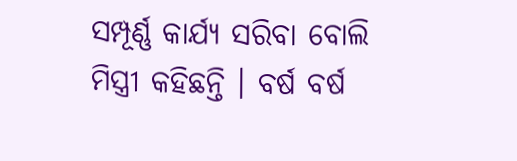ସମ୍ପୂର୍ଣ୍ଣ କାର୍ଯ୍ୟ ସରିବା ବୋଲି ମିସ୍ତ୍ରୀ କହିଛନ୍ତି । ବର୍ଷ ବର୍ଷ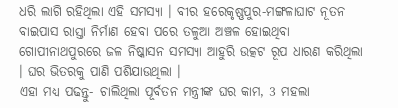ଧରି ଲାଗି ରହିଥିଲା ଏହି ସମସ୍ୟା । ବୀର ହରେକୃଷ୍ଣପୁର-ମଙ୍ଗଳାଘାଟ ନୂତନ ବାଇପାସ ରାସ୍ତା ନିର୍ମାଣ ହେବା ପରେ ତଳୁଆ ଅଞ୍ଚଳ ହୋଇଥିବା ଗୋପୀନାଥପୁରରେ ଜଳ ନିଷ୍କାସନ ସମସ୍ୟା ଆହୁରି ଉତ୍କଟ ରୂପ ଧାରଣ କରିଥିଲା । ଘର ଭିତରକୁ ପାଣି ପଶିଯାଉଥିଲା ।
ଏହା ମଧ୍ୟ ପଢନ୍ତୁ- ଚାଲିଥିଲା ପୂର୍ବତନ ମନ୍ତ୍ରୀଙ୍କ ଘର କାମ, 3 ମହଲା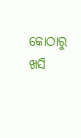କୋଠାରୁ ଖସି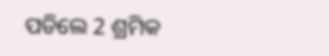ପଡିଲେ 2 ଶ୍ରମିକ